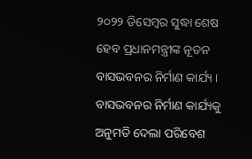୨୦୨୨ ଡିସେମ୍ବର ସୁଦ୍ଧା ଶେଷ ହେବ ପ୍ରଧାନମନ୍ତ୍ରୀଙ୍କ ନୂତନ ବାସଭବନର ନିର୍ମାଣ କାର୍ଯ୍ୟ । ବାସଭବନର ନିର୍ମାଣ କାର୍ଯ୍ୟକୁ ଅନୁମତି ଦେଲା ପରିବେଶ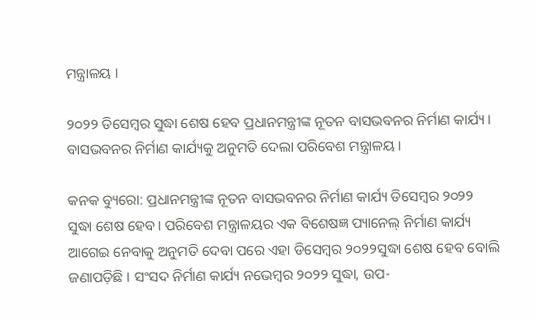ମନ୍ତ୍ରାଳୟ ।

୨୦୨୨ ଡିସେମ୍ବର ସୁଦ୍ଧା ଶେଷ ହେବ ପ୍ରଧାନମନ୍ତ୍ରୀଙ୍କ ନୂତନ ବାସଭବନର ନିର୍ମାଣ କାର୍ଯ୍ୟ । ବାସଭବନର ନିର୍ମାଣ କାର୍ଯ୍ୟକୁ ଅନୁମତି ଦେଲା ପରିବେଶ ମନ୍ତ୍ରାଳୟ ।

କନକ ବ୍ୟୁରୋ: ପ୍ରଧାନମନ୍ତ୍ରୀଙ୍କ ନୂତନ ବାସଭବନର ନିର୍ମାଣ କାର୍ଯ୍ୟ ଡିସେମ୍ବର ୨୦୨୨ ସୁଦ୍ଧା ଶେଷ ହେବ। ପରିବେଶ ମନ୍ତ୍ରାଳୟର ଏକ ବିଶେଷଜ୍ଞ ପ୍ୟାନେଲ୍ ନିର୍ମାଣ କାର୍ଯ୍ୟ ଆଗେଇ ନେବାକୁ ଅନୁମତି ଦେବା ପରେ ଏହା ଡିସେମ୍ବର ୨୦୨୨ସୁଦ୍ଧା ଶେଷ ହେବ ବୋଲି ଜଣାପଡ଼ିଛି । ସଂସଦ ନିର୍ମାଣ କାର୍ଯ୍ୟ ନଭେମ୍ବର ୨୦୨୨ ସୁଦ୍ଧା, ଉପ-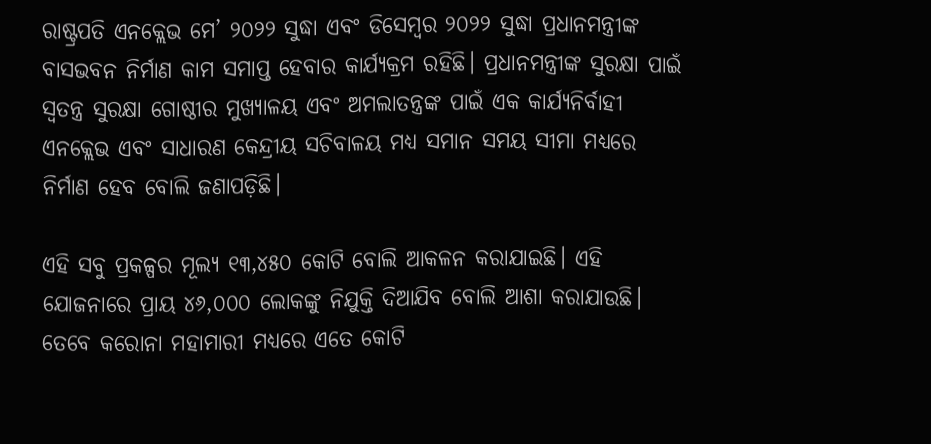ରାଷ୍ଟ୍ରପତି ଏନକ୍ଲେଭ ମେ’ ୨୦୨୨ ସୁଦ୍ଧା ଏବଂ ଡିସେମ୍ବର ୨୦୨୨ ସୁଦ୍ଧା ପ୍ରଧାନମନ୍ତ୍ରୀଙ୍କ ବାସଭବନ ନିର୍ମାଣ କାମ ସମାପ୍ତ ହେବାର କାର୍ଯ୍ୟକ୍ରମ ରହିଛି। ପ୍ରଧାନମନ୍ତ୍ରୀଙ୍କ ସୁରକ୍ଷା ପାଇଁ ସ୍ୱତନ୍ତ୍ର ସୁରକ୍ଷା ଗୋଷ୍ଠୀର ମୁଖ୍ୟାଳୟ ଏବଂ ଅମଲାତନ୍ତ୍ରଙ୍କ ପାଇଁ ଏକ କାର୍ଯ୍ୟନିର୍ବାହୀ ଏନକ୍ଲେଭ ଏବଂ ସାଧାରଣ କେନ୍ଦ୍ରୀୟ ସଚିବାଳୟ ମଧ୍ୟ ସମାନ ସମୟ ସୀମା ମଧ୍ୟରେ ନିର୍ମାଣ ହେବ ବୋଲି ଜଣାପଡ଼ିଛି।

ଏହି ସବୁ ପ୍ରକଳ୍ପର ମୂଲ୍ୟ ୧୩,୪୫୦ କୋଟି ବୋଲି ଆକଳନ କରାଯାଇଛି। ଏହି ଯୋଜନାରେ ପ୍ରାୟ ୪୬,୦୦୦ ଲୋକଙ୍କୁ ନିଯୁକ୍ତି ଦିଆଯିବ ବୋଲି ଆଶା କରାଯାଉଛି। ତେବେ କରୋନା ମହାମାରୀ ମଧ୍ୟରେ ଏତେ କୋଟି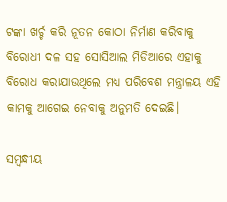ଟଙ୍କା ଖର୍ଚ୍ଚ କରି ନୂତନ କୋଠା ନିର୍ମାଣ କରିବାକୁ ବିରୋଧୀ ଦଳ ସହ ସୋସିଆଲ ମିଡିଆରେ ଏହାକୁ ବିରୋଧ କରାଯାଉଥିଲେ ମଧ୍ୟ ପରିବେଶ ମନ୍ତ୍ରାଳୟ ଏହି କାମକୁ ଆଗେଇ ନେବାକୁ ଅନୁମତି ଦେଇଛି।

ସମ୍ବନ୍ଧୀୟ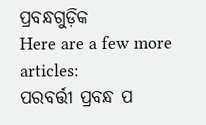ପ୍ରବନ୍ଧଗୁଡ଼ିକ
Here are a few more articles:
ପରବର୍ତ୍ତୀ ପ୍ରବନ୍ଧ ପ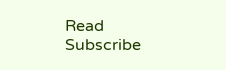Read
Subscribe